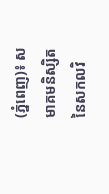(ភ្នំពេញ)៖ សមាគមនិស្សិត នៃសកលវិ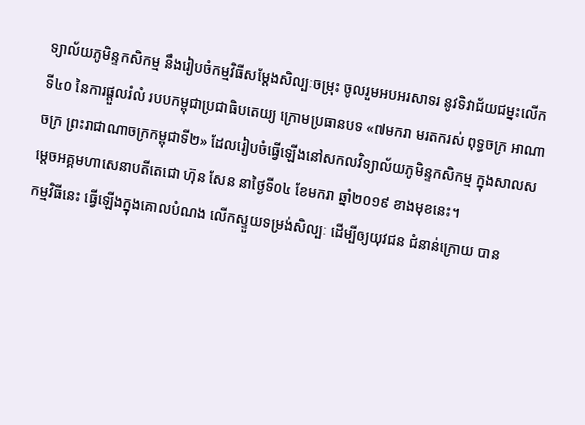ទ្យាល័យភូមិន្ទកសិកម្ម នឹងរៀបចំកម្មវិធីសម្តែងសិល្បៈចម្រុះ ចូលរួមអបអរសាទរ នូវទិវាជ័យជម្នះលើកទី៤០ នៃការផ្តួលរំលំ របបកម្ពុជាប្រជាធិបតេយ្យ ក្រោមប្រធានបទ «៧មករា មរតករស់ ពុទ្ធចក្រ អាណាចក្រ ព្រះរាជាណាចក្រកម្ពុជាទី២» ដែលរៀបចំធ្វើឡើងនៅសកលវិទ្យាល័យភូមិន្ទកសិកម្ម ក្នុងសាលសម្ដេចអគ្គមហាសេនាបតីតេជោ ហ៊ុន សែន នាថ្ងៃទី០៤ ខែមករា ឆ្នាំ២០១៩ ខាងមុខនេះ។
កម្មវិធីនេះ ធ្វើឡើងក្នុងគោលបំណង លើកស្ទួយទម្រង់សិល្បៈ ដើម្បីឲ្យយុវជន ជំនាន់ក្រោយ បាន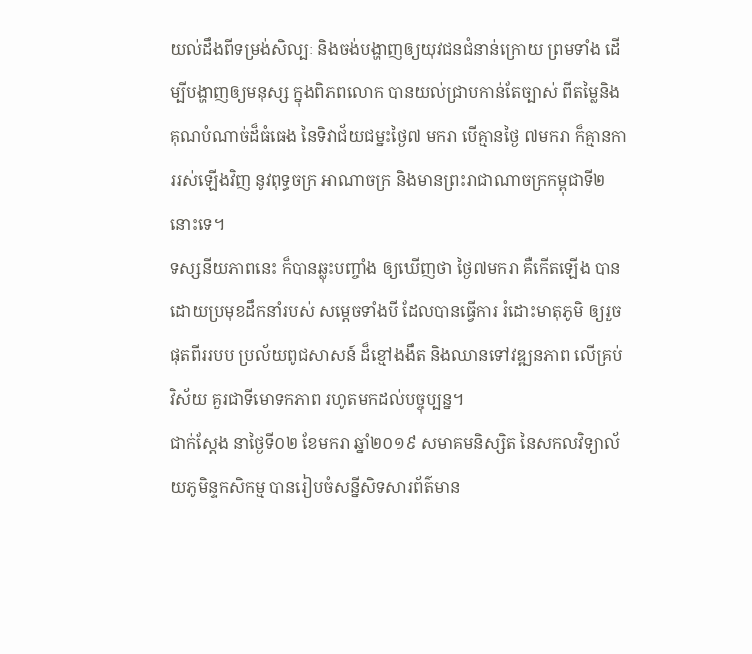យល់ដឹងពីទម្រង់សិល្បៈ និងចង់បង្ហាញឲ្យយុវជនជំនាន់ក្រោយ ព្រមទាំង ដើម្បីបង្ហាញឲ្យមនុស្ស ក្នុងពិភពលោក បានយល់ជ្រាបកាន់តែច្បាស់ ពីតម្លៃនិងគុណបំណាច់ដ៏ធំធេង នៃទិវាជ័យជម្នះថ្ងៃ៧ មករា បើគ្មានថ្ងៃ ៧មករា ក៏គ្មានការរស់ឡើងវិញ នូវពុទ្ធចក្រ អាណាចក្រ និងមានព្រះរាជាណាចក្រកម្ពុជាទី២នោះទេ។
ទស្សនីយភាពនេះ ក៏បានឆ្លុះបញ្ចាំង ឲ្យឃើញថា ថ្ងៃ៧មករា គឺកើតឡើង បានដោយប្រមុខដឹកនាំរបស់ សម្តេចទាំងបី ដែលបានធ្វើការ រំដោះមាតុភូមិ ឲ្យរួចផុតពីររបប ប្រល័យពូជសាសន៍ ដ៏ខ្មៅងងឹត និងឈានទៅវឌ្ឍនភាព លើគ្រប់វិស័យ គួរជាទីមោទកភាព រហូតមកដល់បច្ចុប្បន្ន។
ជាក់ស្ដែង នាថ្ងៃទី០២ ខែមករា ឆ្នាំ២០១៩ សមាគមនិស្សិត នៃសកលវិទ្យាល័យភូមិន្ទកសិកម្ម បានរៀបចំសន្នីសិទសារព័ត៌មាន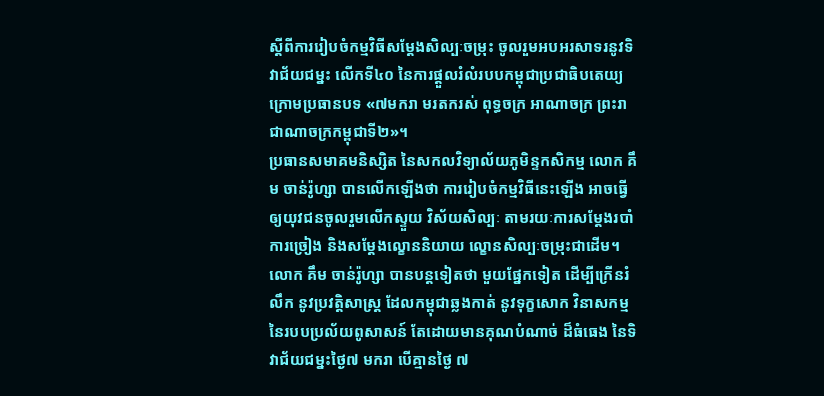ស្ដីពីការរៀបចំកម្មវិធីសម្តែងសិល្បៈចម្រុះ ចូលរួមអបអរសាទរនូវទិវាជ័យជម្នះ លើកទី៤០ នៃការផ្តួលរំលំរបបកម្ពុជាប្រជាធិបតេយ្យ ក្រោមប្រធានបទ «៧មករា មរតករស់ ពុទ្ធចក្រ អាណាចក្រ ព្រះរាជាណាចក្រកម្ពុជាទី២»។
ប្រធានសមាគមនិស្សិត នៃសកលវិទ្យាល័យភូមិន្ទកសិកម្ម លោក គឹម ចាន់រ៉ូហ្សា បានលើកឡើងថា ការរៀបចំកម្មវិធីនេះឡើង អាចធ្វើឲ្យយុវជនចូលរួមលើកស្ទួយ វិស័យសិល្បៈ តាមរយៈការសម្តែងរបាំ ការច្រៀង និងសម្តែងល្ខោននិយាយ ល្ខោនសិល្បៈចម្រុះជាដើម។
លោក គឹម ចាន់រ៉ូហ្សា បានបន្ដទៀតថា មួយផ្នែកទៀត ដើម្បីក្រើនរំលឹក នូវប្រវត្តិសាស្ត្រ ដែលកម្ពុជាឆ្លងកាត់ នូវទុក្ខសោក វិនាសកម្ម នៃរបបប្រល័យពូសាសន៍ តែដោយមានគុណបំណាច់ ដ៏ធំធេង នៃទិវាជ័យជម្នះថ្ងៃ៧ មករា បើគ្មានថ្ងៃ ៧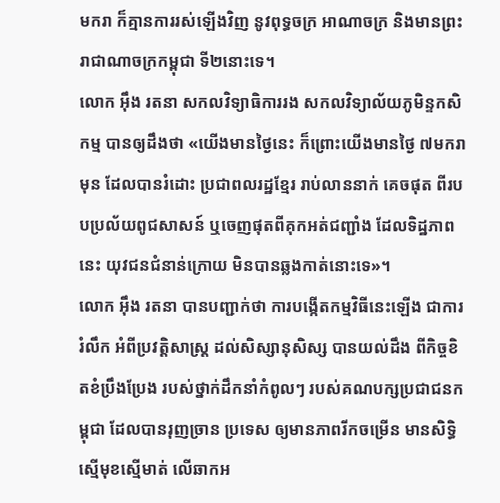មករា ក៏គ្មានការរស់ឡើងវិញ នូវពុទ្ធចក្រ អាណាចក្រ និងមានព្រះរាជាណាចក្រកម្ពុជា ទី២នោះទេ។
លោក អ៊ឹង រតនា សកលវិទ្យាធិការរង សកលវិទ្យាល័យភូមិន្ទកសិកម្ម បានឲ្យដឹងថា «យើងមានថ្ងៃនេះ ក៏ព្រោះយើងមានថ្ងៃ ៧មករាមុន ដែលបានរំដោះ ប្រជាពលរដ្ឋខ្មែរ រាប់លាននាក់ គេចផុត ពីរបបប្រល័យពូជសាសន៍ ឬចេញផុតពីគុកអត់ជញ្ជាំង ដែលទិដ្ឋភាពនេះ យុវជនជំនាន់ក្រោយ មិនបានឆ្លងកាត់នោះទេ»។
លោក អ៊ឹង រតនា បានបញ្ជាក់ថា ការបង្កើតកម្មវិធីនេះឡើង ជាការរំលឹក អំពីប្រវត្តិសាស្ត្រ ដល់សិស្សានុសិស្ស បានយល់ដឹង ពីកិច្ចខិតខំប្រឹងប្រែង របស់ថ្នាក់ដឹកនាំកំពូលៗ របស់គណបក្សប្រជាជនកម្ពុជា ដែលបានរុញច្រាន ប្រទេស ឲ្យមានភាពរីកចម្រើន មានសិទ្ធិស្មើមុខស្មើមាត់ លើឆាកអ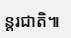ន្តរជាតិ៕